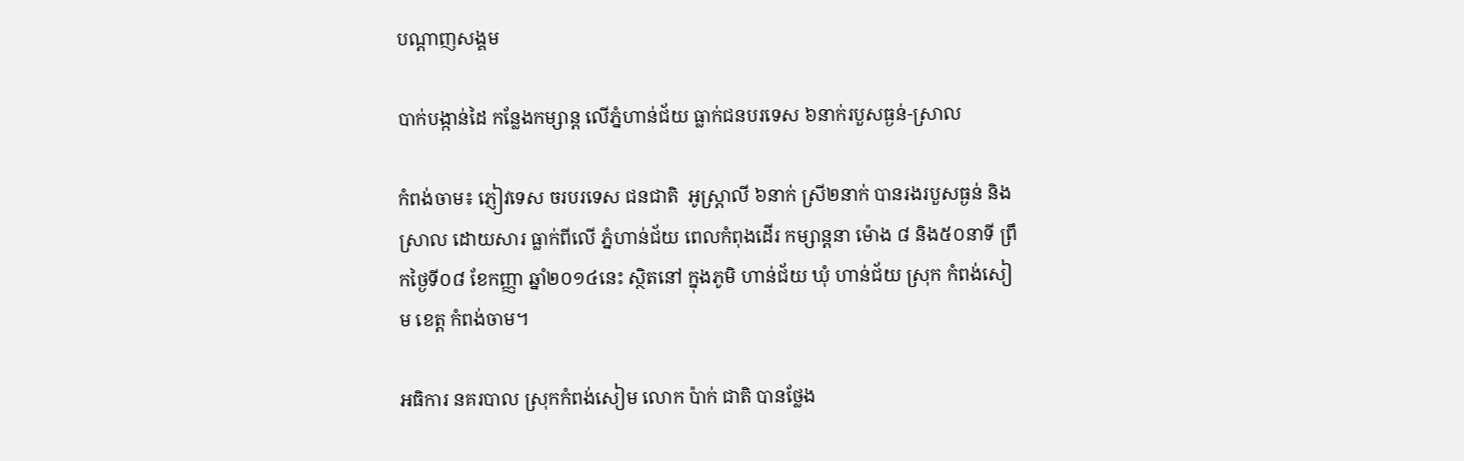បណ្តាញសង្គម

បាក់បង្កាន់ដៃ កន្លែងកម្សាន្ត លើភ្នំហាន់ជ័យ ធ្លាក់ជនបរទេស ៦នាក់របួសធ្ងន់-ស្រាល

កំពង់ចាម៖ ភ្ញៀវទេស ចរបរទេស ជនជាតិ  អូស្រ្តាលី ៦នាក់ ស្រី២នាក់ បានរងរបួសធ្ងន់ និងស្រាល ដោយសារ ធ្លាក់ពីលើ ភ្នំហាន់ជ័យ ពេលកំពុងដើរ កម្សាន្តនា ម៉ោង ៨ និង៥០នាទី ព្រឹកថ្ងៃទី០៨ ខែកញ្ញា ឆ្នាំ២០១៤នេះ ស្ថិតនៅ ក្នុងភូមិ ហាន់ជ័យ ឃុំ ហាន់ជ័យ ស្រុក កំពង់សៀម ខេត្ត កំពង់ចាម។

អធិការ នគរបាល ស្រុកកំពង់សៀម លោក ប៉ាក់ ជាតិ បានថ្លែង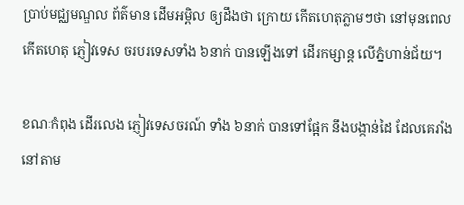ប្រាប់មជ្ឈមណ្ឌល ព័ត៌មាន ដើមអម្ពិល ឲ្យដឹងថា ក្រោយ កើតហេតុភ្លាមៗថា នៅមុនពេល កើតហេតុ ភ្ញៀវទេស ចរបរទេសទាំង ៦នាក់ បានឡើងទៅ ដើរកម្សាន្ត លើភ្នំហាន់ជ័យ។

ខណៈកំពុង ដើរលេង ភ្ញៀវទេសចរណ៍ ទាំង ៦នាក់ បានទៅផ្អែក នឹងបង្កាន់ដៃ ដែលគេរាំង នៅតាម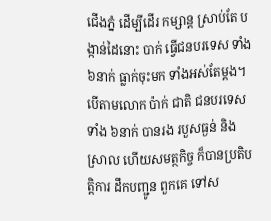ជើងភ្នំ ដើម្បីដើរ កម្សាន្ត ស្រាប់តែ បង្កាន់ដៃនោះ បាក់ ធ្វើជនបរទេស ទាំង ៦នាក់ ធ្លាក់ចុះមក ទាំងអស់តែម្តង។បើតាមលោក ប៉ាក់ ជាតិ ជនបរទេសទាំង ៦នាក់ បានរង របួសធ្ងន់ និងស្រាល ហើយសមត្ថកិច្ច ក៏បានប្រតិបត្តិការ ដឹកបញ្ជូន ពួកគេ ទៅស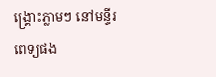ង្រ្គោះភ្លាមៗ នៅមន្ទីរពេទ្យផង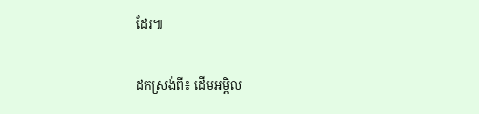ដែរ៕

ដកស្រង់ពី៖ ដើមអម្ពិល